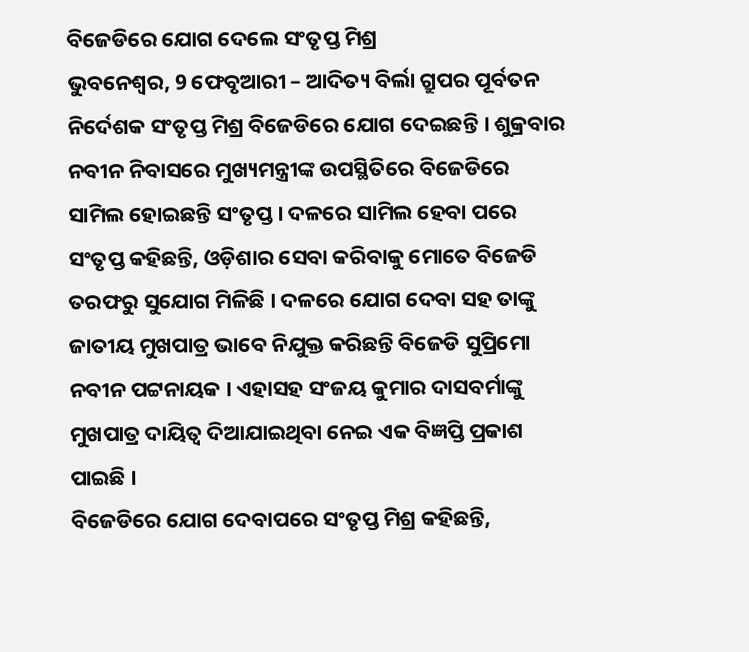ବିଜେଡିରେ ଯୋଗ ଦେଲେ ସଂତୃପ୍ତ ମିଶ୍ର
ଭୁବନେଶ୍ୱର, 9 ଫେବୃଆରୀ – ଆଦିତ୍ୟ ବିର୍ଲା ଗ୍ରୁପର ପୂର୍ବତନ ନିର୍ଦେଶକ ସଂତୃପ୍ତ ମିଶ୍ର ବିଜେଡିରେ ଯୋଗ ଦେଇଛନ୍ତି । ଶୁକ୍ରବାର ନବୀନ ନିବାସରେ ମୁଖ୍ୟମନ୍ତ୍ରୀଙ୍କ ଉପସ୍ଥିତିରେ ବିଜେଡିରେ ସାମିଲ ହୋଇଛନ୍ତି ସଂତୃପ୍ତ । ଦଳରେ ସାମିଲ ହେବା ପରେ ସଂତୃପ୍ତ କହିଛନ୍ତି, ଓଡ଼ିଶାର ସେବା କରିବାକୁ ମୋତେ ବିଜେଡି ତରଫରୁ ସୁଯୋଗ ମିଳିଛି । ଦଳରେ ଯୋଗ ଦେବା ସହ ତାଙ୍କୁ ଜାତୀୟ ମୁଖପାତ୍ର ଭାବେ ନିଯୁକ୍ତ କରିଛନ୍ତି ବିଜେଡି ସୁପ୍ରିମୋ ନବୀନ ପଟ୍ଟନାୟକ । ଏହାସହ ସଂଜୟ କୁମାର ଦାସବର୍ମାଙ୍କୁ ମୁଖପାତ୍ର ଦାୟିତ୍ୱ ଦିଆଯାଇଥିବା ନେଇ ଏକ ବିଜ୍ଞପ୍ତି ପ୍ରକାଶ ପାଇଛି ।
ବିଜେଡିରେ ଯୋଗ ଦେବାପରେ ସଂତୃପ୍ତ ମିଶ୍ର କହିଛନ୍ତି,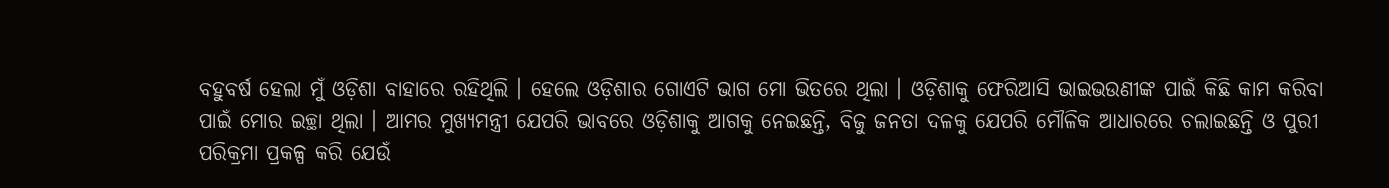ବହୁବର୍ଷ ହେଲା ମୁଁ ଓଡ଼ିଶା ବାହାରେ ରହିଥିଲି । ହେଲେ ଓଡ଼ିଶାର ଗୋଏଟି ଭାଗ ମୋ ଭିତରେ ଥିଲା । ଓଡ଼ିଶାକୁ ଫେରିଆସି ଭାଇଭଉଣୀଙ୍କ ପାଇଁ କିଛି କାମ କରିବା ପାଇଁ ମୋର ଇଚ୍ଛା ଥିଲା । ଆମର ମୁଖ୍ୟମନ୍ତ୍ରୀ ଯେପରି ଭାବରେ ଓଡ଼ିଶାକୁ ଆଗକୁ ନେଇଛନ୍ତି, ବିଜୁ ଜନତା ଦଳକୁ ଯେପରି ମୌଳିକ ଆଧାରରେ ଚଲାଇଛନ୍ତି ଓ ପୁରୀ ପରିକ୍ରମା ପ୍ରକଳ୍ପ କରି ଯେଉଁ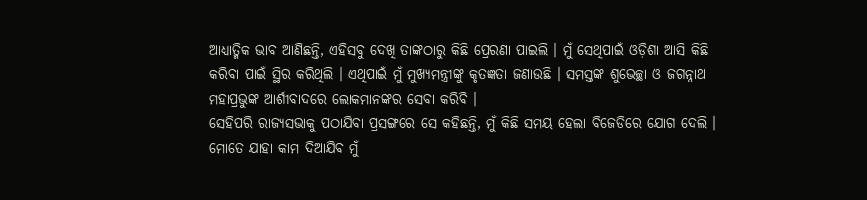ଆଧ୍ୟାତ୍ମିକ ଭାବ ଆଣିଛନ୍ତି, ଏହିସବୁ ଦେଖି ତାଙ୍କଠାରୁ କିଛି ପ୍ରେରଣା ପାଇଲି । ମୁଁ ସେଥିପାଇଁ ଓଡ଼ିଶା ଆସି କିଛି କରିବା ପାଇଁ ସ୍ଥିର କରିଥିଲି । ଏଥିପାଇଁ ମୁଁ ମୁଖ୍ୟମନ୍ତ୍ରୀଙ୍କୁ କୃତଜ୍ଞତା ଜଣାଉଛି । ସମସ୍ତଙ୍କ ଶୁଭେଚ୍ଛା ଓ ଜଗନ୍ନାଥ ମହାପ୍ରଭୁଙ୍କ ଆର୍ଶୀବାଦରେ ଲୋକମାନଙ୍କର ସେବା କରିବି ।
ସେହିପରି ରାଜ୍ୟସଭାକୁ ପଠାଯିବା ପ୍ରସଙ୍ଗରେ ସେ କହିଛନ୍ତି, ମୁଁ କିଛି ସମୟ ହେଲା ବିଜେଡିରେ ଯୋଗ ଦେଲି । ମୋତେ ଯାହା କାମ ଦିଆଯିବ ମୁଁ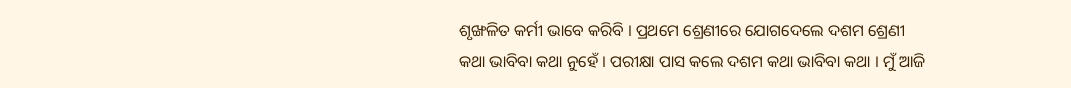ଶୃଙ୍ଖଳିତ କର୍ମୀ ଭାବେ କରିବି । ପ୍ରଥମେ ଶ୍ରେଣୀରେ ଯୋଗଦେଲେ ଦଶମ ଶ୍ରେଣୀ କଥା ଭାବିବା କଥା ନୁହେଁ । ପରୀକ୍ଷା ପାସ କଲେ ଦଶମ କଥା ଭାବିବା କଥା । ମୁଁ ଆଜି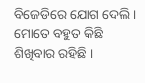ବିଜେଡିରେ ଯୋଗ ଦେଲି । ମୋତେ ବହୁତ କିଛି ଶିଖିବାର ରହିଛି ।